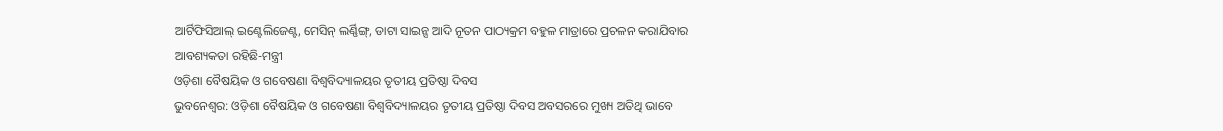ଆର୍ଟିଫିସିଆଲ୍ ଇଣ୍ଟେଲିଜେଣ୍ଟ, ମେସିନ୍ ଲର୍ଣ୍ଣିଙ୍ଗ୍, ଡାଟା ସାଇନ୍ସ ଆଦି ନୂତନ ପାଠ୍ୟକ୍ରମ ବହୁଳ ମାତ୍ରାରେ ପ୍ରଚଳନ କରାଯିବାର ଆବଶ୍ୟକତା ରହିଛି-ମନ୍ତ୍ରୀ
ଓଡ଼ିଶା ବୈଷୟିକ ଓ ଗବେଷଣା ବିଶ୍ୱବିଦ୍ୟାଳୟର ତୃତୀୟ ପ୍ରତିଷ୍ଠା ଦିବସ
ଭୁବନେଶ୍ୱର: ଓଡ଼ିଶା ବୈଷୟିକ ଓ ଗବେଷଣା ବିଶ୍ୱବିଦ୍ୟାଳୟର ତୃତୀୟ ପ୍ରତିଷ୍ଠା ଦିବସ ଅବସରରେ ମୁଖ୍ୟ ଅତିଥି ଭାବେ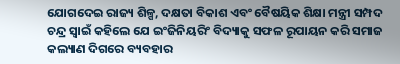ଯୋଗଦେଇ ରାଜ୍ୟ ଶିଳ୍ପ, ଦକ୍ଷତା ବିକାଶ ଏବଂ ବୈଷୟିକ ଶିକ୍ଷା ମନ୍ତ୍ରୀ ସମ୍ପଦ ଚନ୍ଦ୍ର ସ୍ୱାଇଁ କହିଲେ ଯେ ଇଂଜିନିୟରିଂ ବିଦ୍ୟାକୁ ସଫଳ ରୂପାୟନ କରି ସମାଜ କଲ୍ୟାଣ ଦିଗରେ ବ୍ୟବହାର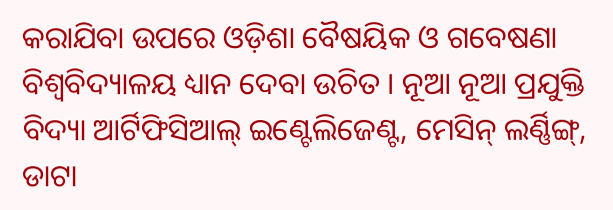କରାଯିବା ଉପରେ ଓଡ଼ିଶା ବୈଷୟିକ ଓ ଗବେଷଣା ବିଶ୍ୱବିଦ୍ୟାଳୟ ଧ୍ୟାନ ଦେବା ଉଚିତ । ନୂଆ ନୂଆ ପ୍ରଯୁକ୍ତି ବିଦ୍ୟା ଆର୍ଟିଫିସିଆଲ୍ ଇଣ୍ଟେଲିଜେଣ୍ଟ, ମେସିନ୍ ଲର୍ଣ୍ଣିଙ୍ଗ୍, ଡାଟା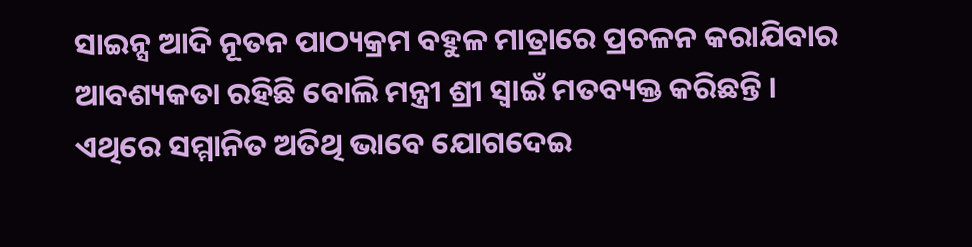ସାଇନ୍ସ ଆଦି ନୂତନ ପାଠ୍ୟକ୍ରମ ବହୁଳ ମାତ୍ରାରେ ପ୍ରଚଳନ କରାଯିବାର ଆବଶ୍ୟକତା ରହିଛି ବୋଲି ମନ୍ତ୍ରୀ ଶ୍ରୀ ସ୍ୱାଇଁ ମତବ୍ୟକ୍ତ କରିଛନ୍ତି ।
ଏଥିରେ ସମ୍ମାନିତ ଅତିଥି ଭାବେ ଯୋଗଦେଇ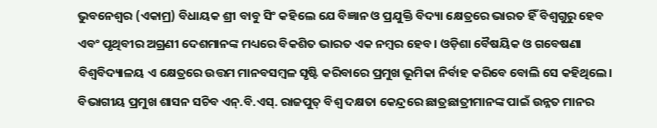ଭୁବନେଶ୍ୱର (ଏକାମ୍ର) ବିଧାୟକ ଶ୍ରୀ ବାବୁ ସିଂ କହିଲେ ଯେ ବିଜ୍ଞାନ ଓ ପ୍ରଯୁକ୍ତି ବିଦ୍ୟା କ୍ଷେତ୍ରରେ ଭାରତ ହିଁ ବିଶ୍ୱଗୁରୁ ହେବ ଏବଂ ପୃଥିବୀର ଅଗ୍ରଣୀ ଦେଶମାନଙ୍କ ମଧ୍ୟରେ ବିକଶିତ ଭାରତ ଏକ ନମ୍ବର ହେବ । ଓଡ଼ିଶା ବୈଷୟିକ ଓ ଗବେଷଣା ବିଶ୍ୱବିଦ୍ୟାଳୟ ଏ କ୍ଷେତ୍ରରେ ଉତ୍ତମ ମାନବସମ୍ବଳ ସୃଷ୍ଟି କରିବାରେ ପ୍ରମୁଖ ଭୂମିକା ନିର୍ବାହ କରିବେ ବୋଲି ସେ କହିଥିଲେ। ବିଭାଗୀୟ ପ୍ରମୁଖ ଶାସନ ସଚିବ ଏନ୍.ବି.ଏସ୍. ରାଜପୁତ୍ ବିଶ୍ୱ ଦକ୍ଷତା କେନ୍ଦ୍ରରେ ଛାତ୍ରଛାତ୍ରୀମାନଙ୍କ ପାଇଁ ଉନ୍ନତ ମାନର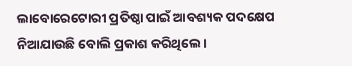ଲାବୋରେଟୋରୀ ପ୍ରତିଷ୍ଠା ପାଇଁ ଆବଶ୍ୟକ ପଦକ୍ଷେପ ନିଆଯାଉଛି ବୋଲି ପ୍ରକାଶ କରିଥିଲେ।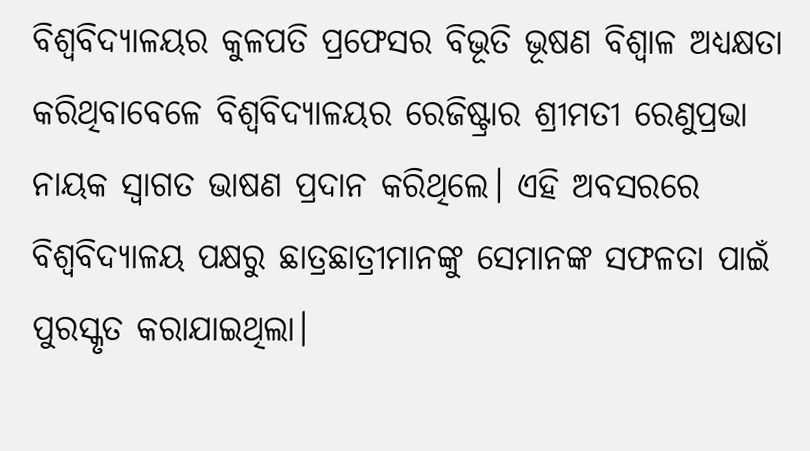ବିଶ୍ୱବିଦ୍ୟାଳୟର କୁଳପତି ପ୍ରଫେସର ବିଭୂତି ଭୂଷଣ ବିଶ୍ୱାଳ ଅଧ୍ୟକ୍ଷତା କରିଥିବାବେଳେ ବିଶ୍ୱବିଦ୍ୟାଳୟର ରେଜିଷ୍ଟ୍ରାର ଶ୍ରୀମତୀ ରେଣୁପ୍ରଭା ନାୟକ ସ୍ୱାଗତ ଭାଷଣ ପ୍ରଦାନ କରିଥିଲେ। ଏହି ଅବସରରେ ବିଶ୍ୱବିଦ୍ୟାଳୟ ପକ୍ଷରୁ ଛାତ୍ରଛାତ୍ରୀମାନଙ୍କୁ ସେମାନଙ୍କ ସଫଳତା ପାଇଁ ପୁରସ୍କୃତ କରାଯାଇଥିଲା।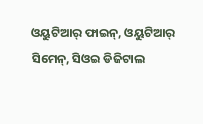ଓୟୁଟିଆର୍ ଫାଇନ୍, ଓୟୁଟିଆର୍ ସିମେନ୍, ସିଓଇ ଡିଜିଟାଲ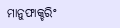ମାନୁଫାକ୍ଚରିଂ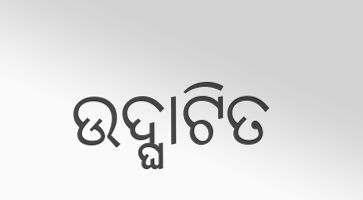ଉଦ୍ଘାଟିତ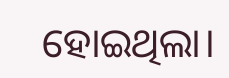ହୋଇଥିଲା।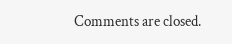Comments are closed.